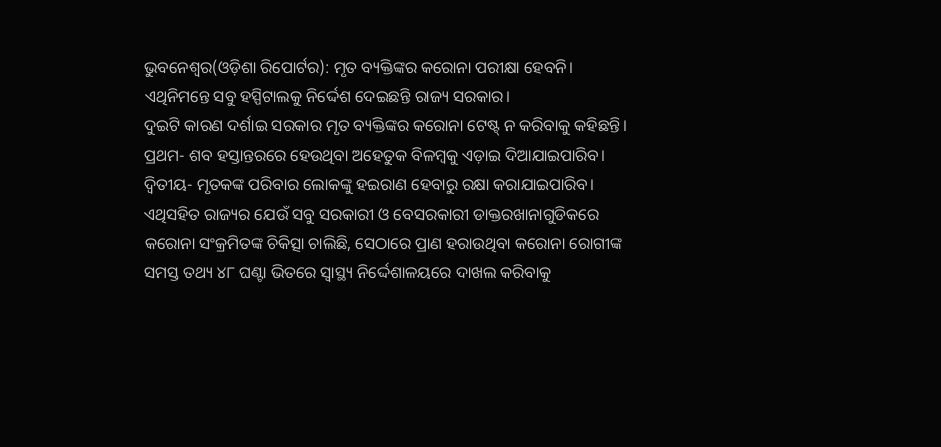ଭୁବନେଶ୍ୱର(ଓଡ଼ିଶା ରିପୋର୍ଟର): ମୃତ ବ୍ୟକ୍ତିଙ୍କର କରୋନା ପରୀକ୍ଷା ହେବନି। ଏଥିନିମନ୍ତେ ସବୁ ହସ୍ପିଟାଲକୁ ନିର୍ଦ୍ଦେଶ ଦେଇଛନ୍ତି ରାଜ୍ୟ ସରକାର।
ଦୁଇଟି କାରଣ ଦର୍ଶାଇ ସରକାର ମୃତ ବ୍ୟକ୍ତିଙ୍କର କରୋନା ଟେଷ୍ଟ୍ ନ କରିବାକୁ କହିଛନ୍ତି। ପ୍ରଥମ- ଶବ ହସ୍ତାନ୍ତରରେ ହେଉଥିବା ଅହେତୁକ ବିଳମ୍ବକୁ ଏଡ଼ାଇ ଦିଆଯାଇପାରିବ। ଦ୍ୱିତୀୟ- ମୃତକଙ୍କ ପରିବାର ଲୋକଙ୍କୁ ହଇରାଣ ହେବାରୁ ରକ୍ଷା କରାଯାଇପାରିବ।
ଏଥିସହିତ ରାଜ୍ୟର ଯେଉଁ ସବୁ ସରକାରୀ ଓ ବେସରକାରୀ ଡାକ୍ତରଖାନାଗୁଡିକରେ କରୋନା ସଂକ୍ରମିତଙ୍କ ଚିକିତ୍ସା ଚାଲିଛି, ସେଠାରେ ପ୍ରାଣ ହରାଉଥିବା କରୋନା ରୋଗୀଙ୍କ ସମସ୍ତ ତଥ୍ୟ ୪୮ ଘଣ୍ଟା ଭିତରେ ସ୍ୱାସ୍ଥ୍ୟ ନିର୍ଦ୍ଦେଶାଳୟରେ ଦାଖଲ କରିବାକୁ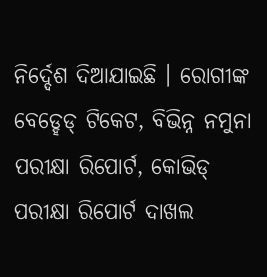ନିର୍ଦ୍ଦେଶ ଦିଆଯାଇଛି । ରୋଗୀଙ୍କ ବେଡ୍ହେଡ୍ ଟିକେଟ, ବିଭିନ୍ନ ନମୁନା ପରୀକ୍ଷା ରିପୋର୍ଟ, କୋଭିଡ୍ ପରୀକ୍ଷା ରିପୋର୍ଟ ଦାଖଲ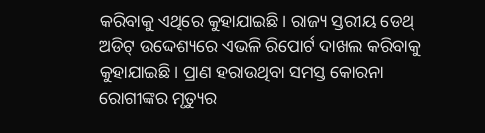କରିବାକୁ ଏଥିରେ କୁହାଯାଇଛି। ରାଜ୍ୟ ସ୍ତରୀୟ ଡେଥ୍ ଅଡିଟ୍ ଉଦ୍ଦେଶ୍ୟରେ ଏଭଳି ରିପୋର୍ଟ ଦାଖଲ କରିବାକୁ କୁହାଯାଇଛି। ପ୍ରାଣ ହରାଉଥିବା ସମସ୍ତ କୋରନା ରୋଗୀଙ୍କର ମୃତ୍ୟୁର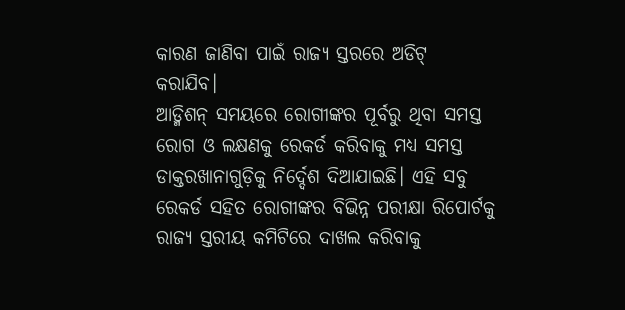କାରଣ ଜାଣିବା ପାଇଁ ରାଜ୍ୟ ସ୍ତରରେ ଅଡିଟ୍ କରାଯିବ।
ଆଡ୍ମିଶନ୍ ସମୟରେ ରୋଗୀଙ୍କର ପୂର୍ବରୁ ଥିବା ସମସ୍ତ ରୋଗ ଓ ଲକ୍ଷଣକୁ ରେକର୍ଡ କରିବାକୁ ମଧ୍ୟ ସମସ୍ତ ଡାକ୍ତରଖାନାଗୁଡ଼ିକୁ ନିର୍ଦ୍ଦେଶ ଦିଆଯାଇଛି। ଏହି ସବୁ ରେକର୍ଡ ସହିତ ରୋଗୀଙ୍କର ବିଭିନ୍ନ ପରୀକ୍ଷା ରିପୋର୍ଟକୁ ରାଜ୍ୟ ସ୍ତରୀୟ କମିଟିରେ ଦାଖଲ କରିବାକୁ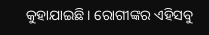କୁହାଯାଇଛି। ରୋଗୀଙ୍କର ଏହିସବୁ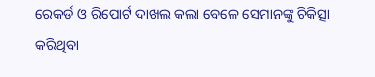ରେକର୍ଡ ଓ ରିପୋର୍ଟ ଦାଖଲ କଲା ବେଳେ ସେମାନଙ୍କୁ ଚିକିତ୍ସା କରିଥିବା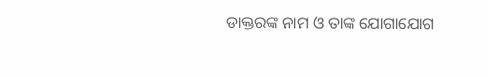ଡାକ୍ତରଙ୍କ ନାମ ଓ ତାଙ୍କ ଯୋଗାଯୋଗ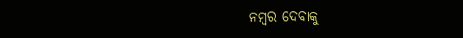ନମ୍ବର ଦେବାକୁ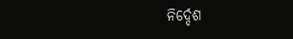ନିର୍ଦ୍ଦେଶ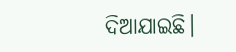ଦିଆଯାଇଛି।